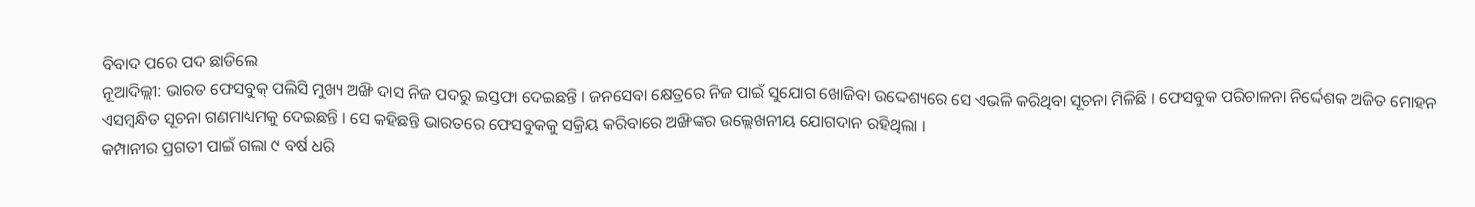ବିବାଦ ପରେ ପଦ ଛାଡିଲେ
ନୂଆଦିଲ୍ଲୀ: ଭାରତ ଫେସବୁକ୍ ପଲିସି ମୁଖ୍ୟ ଅଙ୍ଖି ଦାସ ନିଜ ପଦରୁ ଇସ୍ତଫା ଦେଇଛନ୍ତି । ଜନସେବା କ୍ଷେତ୍ରରେ ନିଜ ପାଇଁ ସୁଯୋଗ ଖୋଜିବା ଉଦ୍ଦେଶ୍ୟରେ ସେ ଏଭଳି କରିଥିବା ସୂଚନା ମିଳିଛି । ଫେସବୁକ ପରିଚାଳନା ନିର୍ଦ୍ଦେଶକ ଅଜିତ ମୋହନ ଏସମ୍ୱନ୍ଧିତ ସୂଚନା ଗଣମାଧ୍ୟମକୁ ଦେଇଛନ୍ତି । ସେ କହିଛନ୍ତି ଭାରତରେ ଫେସବୁକକୁ ସକ୍ରିୟ କରିବାରେ ଅଙ୍ଖିଙ୍କର ଉଲ୍ଲେଖନୀୟ ଯୋଗଦାନ ରହିଥିଲା ।
କମ୍ପାନୀର ପ୍ରଗତୀ ପାଇଁ ଗଲା ୯ ବର୍ଷ ଧରି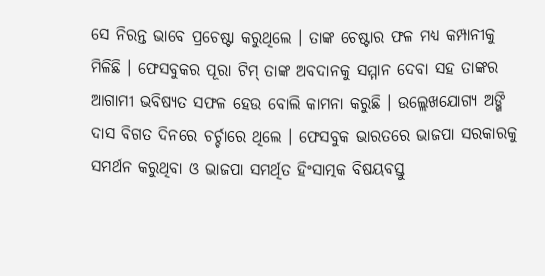ସେ ନିରନ୍ତ ଭାବେ ପ୍ରଚେଷ୍ଟା କରୁଥିଲେ । ତାଙ୍କ ଚେଷ୍ଟାର ଫଳ ମଧ୍ୟ କମ୍ପାନୀକୁ ମିଳିଛି । ଫେସବୁକର ପୂରା ଟିମ୍ ତାଙ୍କ ଅବଦାନକୁ ସମ୍ମାନ ଦେବା ସହ ତାଙ୍କର ଆଗାମୀ ଭବିଷ୍ୟତ ସଫଳ ହେଉ ବୋଲି କାମନା କରୁଛି । ଉଲ୍ଲେଖଯୋଗ୍ୟ ଅଙ୍ଖି ଦାସ ବିଗତ ଦିନରେ ଚର୍ଚ୍ଚାରେ ଥିଲେ । ଫେସବୁକ ଭାରତରେ ଭାଜପା ସରକାରକୁ ସମର୍ଥନ କରୁଥିବା ଓ ଭାଜପା ସମର୍ଥିତ ହିଂସାତ୍ମକ ବିଷୟବସ୍ତୁ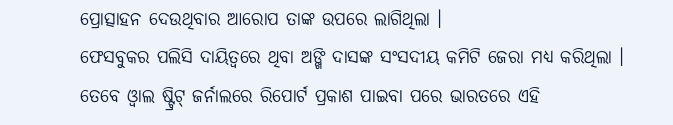ପ୍ରୋତ୍ସାହନ ଦେଉଥିବାର ଆରୋପ ତାଙ୍କ ଉପରେ ଲାଗିଥିଲା ।
ଫେସବୁକର ପଲିସି ଦାୟିତ୍ୱରେ ଥିବା ଅଙ୍ଖି ଦାସଙ୍କ ସଂସଦୀୟ କମିଟି ଜେରା ମଧ୍ୟ କରିଥିଲା । ତେବେ ଓ୍ୱାଲ ଷ୍ଟ୍ରିଟ୍ ଜର୍ନାଲରେ ରିପୋର୍ଟ ପ୍ରକାଶ ପାଇବା ପରେ ଭାରତରେ ଏହି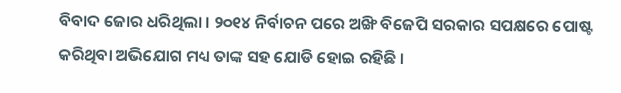ବିବାଦ ଜୋର ଧରିଥିଲା । ୨୦୧୪ ନିର୍ବାଚନ ପରେ ଅଙ୍ଖି ବିଜେପି ସରକାର ସପକ୍ଷରେ ପୋଷ୍ଟ କରିଥିବା ଅଭିଯୋଗ ମଧ୍ୟ ତାଙ୍କ ସହ ଯୋଡି ହୋଇ ରହିଛି ।